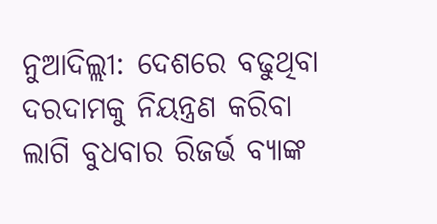ନୁଆଦିଲ୍ଲୀ: ଦେଶରେ ବଢୁଥିବା ଦରଦାମକୁ ନିୟନ୍ତ୍ରଣ କରିବା ଲାଗି ବୁଧବାର ରିଜର୍ଭ ବ୍ୟାଙ୍କ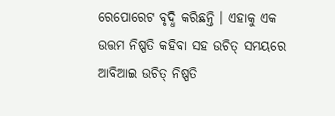ରେପୋରେଟ ବୃଦ୍ଧି କରିଛନ୍ତି । ଏହାକୁ ଏକ ଉତ୍ତମ ନିଷ୍ପତି କହିବା ସହ ଉଚିତ୍ ସମୟରେ ଆବିଆଇ ଉଚିତ୍ ନିଷ୍ପତି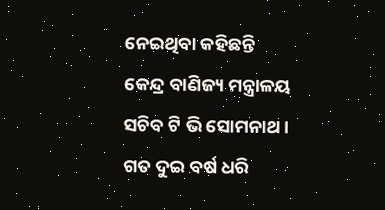ନେଇଥିବା କହିଛନ୍ତି କେନ୍ଦ୍ର ବାଣିଜ୍ୟ ମନ୍ତ୍ରାଳୟ ସଚିବ ଟି ଭି ସୋମନାଥ । ଗତ ଦୁଇ ବର୍ଷ ଧରି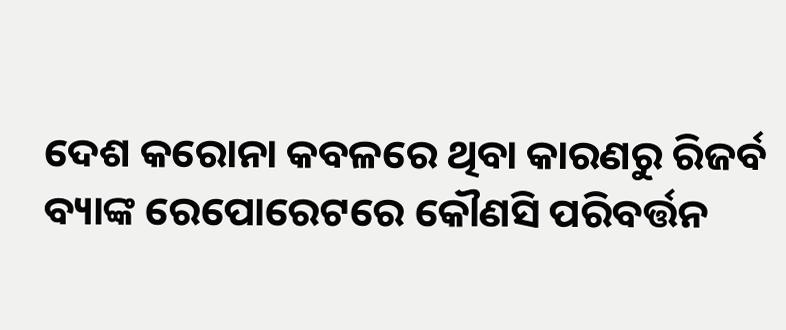ଦେଶ କରୋନା କବଳରେ ଥିବା କାରଣରୁ ରିଜର୍ବ ବ୍ୟାଙ୍କ ରେପୋରେଟରେ କୌଣସି ପରିବର୍ତ୍ତନ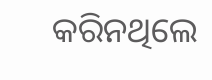କରିନଥିଲେ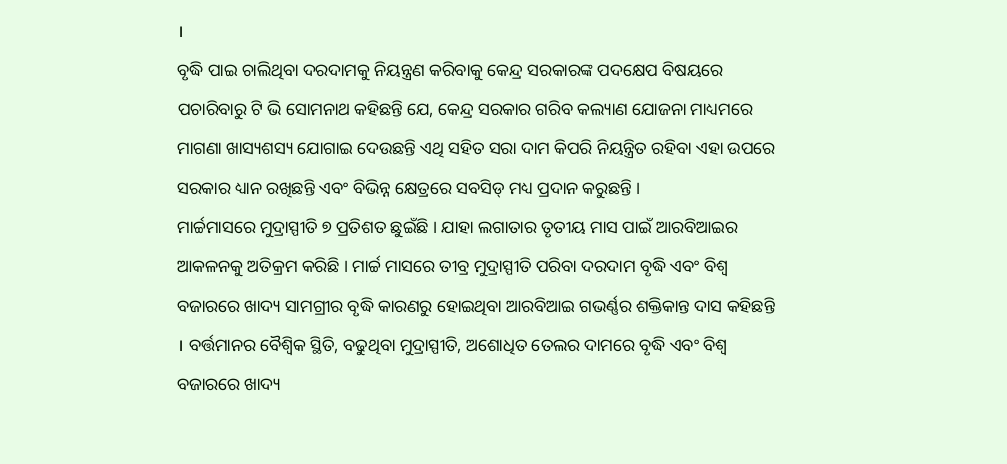।
ବୃଦ୍ଧି ପାଇ ଚାଲିଥିବା ଦରଦାମକୁ ନିୟନ୍ତ୍ରଣ କରିବାକୁ କେନ୍ଦ୍ର ସରକାରଙ୍କ ପଦକ୍ଷେପ ବିଷୟରେ ପଚାରିବାରୁ ଟି ଭି ସୋମନାଥ କହିଛନ୍ତି ଯେ, କେନ୍ଦ୍ର ସରକାର ଗରିବ କଲ୍ୟାଣ ଯୋଜନା ମାଧ୍ୟମରେ ମାଗଣା ଖାସ୍ୟଶସ୍ୟ ଯୋଗାଇ ଦେଉଛନ୍ତି ଏଥି ସହିତ ସରା ଦାମ କିପରି ନିୟନ୍ତ୍ରିତ ରହିବା ଏହା ଉପରେ ସରକାର ଧ୍ୟାନ ରଖିଛନ୍ତି ଏବଂ ବିଭିନ୍ନ କ୍ଷେତ୍ରରେ ସବସିଡ୍ ମଧ୍ୟ ପ୍ରଦାନ କରୁଛନ୍ତି ।
ମାର୍ଚ୍ଚମାସରେ ମୁଦ୍ରାସ୍ପୀତି ୭ ପ୍ରତିଶତ ଛୁଇଁଛି । ଯାହା ଲଗାତାର ତୃତୀୟ ମାସ ପାଇଁ ଆରବିଆଇର ଆକଳନକୁ ଅତିକ୍ରମ କରିଛି । ମାର୍ଚ୍ଚ ମାସରେ ତୀବ୍ର ମୁଦ୍ରାସ୍ପୀତି ପରିବା ଦରଦାମ ବୃଦ୍ଧି ଏବଂ ବିଶ୍ୱ ବଜାରରେ ଖାଦ୍ୟ ସାମଗ୍ରୀର ବୃଦ୍ଧି କାରଣରୁ ହୋଇଥିବା ଆରବିଆଇ ଗଭର୍ଣ୍ଣର ଶକ୍ତିକାନ୍ତ ଦାସ କହିଛନ୍ତି । ବର୍ତ୍ତମାନର ବୈଶ୍ୱିକ ସ୍ଥିତି, ବଢୁଥିବା ମୁଦ୍ରାସ୍ପୀତି, ଅଶୋଧିତ ତେଲର ଦାମରେ ବୃଦ୍ଧି ଏବଂ ବିଶ୍ୱ ବଜାରରେ ଖାଦ୍ୟ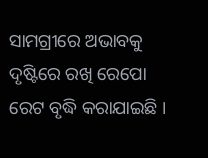ସାମଗ୍ରୀରେ ଅଭାବକୁ ଦୃଷ୍ଟିରେ ରଖି ରେପୋ ରେଟ ବୃଦ୍ଧି କରାଯାଇଛି ।